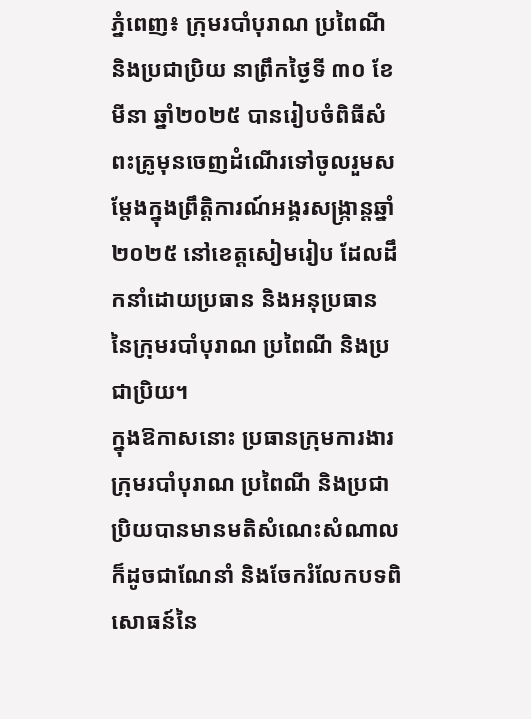ភ្នំពេញ៖ ក្រុមរបាំបុរាណ ប្រពៃណី និងប្រជាប្រិយ នាព្រឹកថ្ងៃទី ៣០ ខែមីនា ឆ្នាំ២០២៥ បានរៀបចំពិធីសំពះគ្រូមុនចេញដំណើរទៅចូលរួមសម្តែងក្នុងព្រឹត្តិការណ៍អង្គរសង្ក្រាន្តឆ្នាំ២០២៥ នៅខេត្តសៀមរៀប ដែលដឹកនាំដោយប្រធាន និងអនុប្រធាន នៃក្រុមរបាំបុរាណ ប្រពៃណី និងប្រជាប្រិយ។
ក្នុងឱកាសនោះ ប្រធានក្រុមការងារក្រុមរបាំបុរាណ ប្រពៃណី និងប្រជាប្រិយបានមានមតិសំណេះសំណាល ក៏ដូចជាណែនាំ និងចែករំលែកបទពិសោធន៍នៃ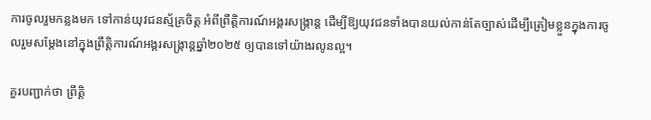ការចូលរួមកន្លងមក ទៅកាន់យុវជនស្ម័គ្រចិត្ត អំពីព្រឹត្តិការណ៍អង្គរសង្ក្រាន្ត ដើម្បីឱ្យយុវជនទាំងបានយល់កាន់តែច្បាស់ដើម្បីត្រៀមខ្លួនក្នុងការចូលរួមសម្ដែងនៅក្នុងព្រឹត្តិការណ៍អង្គរសង្ក្រាន្តឆ្នាំ២០២៥ ឲ្យបានទៅយ៉ាងរលូនល្អ។

គួរបញ្ជាក់ថា ព្រឹត្តិ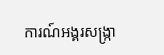ការណ៍អង្គរសង្រ្កា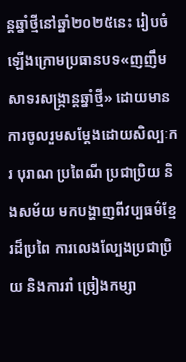ន្តឆ្នាំថ្មីនៅឆ្នាំ២០២៥នេះ រៀបចំឡើងក្រោមប្រធានបទ«ញញឹមសាទរសង្រ្កាន្តឆ្នាំថ្មី» ដោយមានការចូលរួមសម្តែងដោយសិល្បៈករ បុរាណ ប្រពៃណី ប្រជាប្រិយ និងសម័យ មកបង្ហាញពីវប្បធម៌ខ្មែរដ៏ប្រពៃ ការលេងល្បែងប្រជាប្រិយ និងការរាំ ច្រៀងកម្សា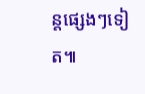ន្តផ្សេងៗទៀត៕